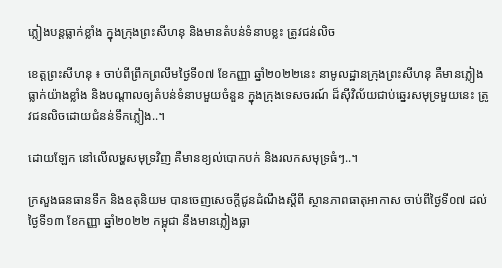ភ្លៀងបន្តធ្លាក់ខ្លាំង ក្នុងក្រុងព្រះសីហនុ និងមានតំបន់ទំនាបខ្លះ ត្រូវជន់លិច

ខេត្តព្រះសីហនុ ៖ ចាប់ពីព្រឹកព្រលឹមថ្ងៃទី០៧ ខែកញ្ញា ឆ្នាំ២០២២នេះ នាមូលដ្ឋានក្រុងព្រះសីហនុ គឺមានភ្លៀងធ្លាក់យ៉ាងខ្លាំង និងបណ្តាលឲ្យតំបន់ទំនាបមួយចំនួន ក្នុងក្រុងទេសចរណ៍ ដ៏ស៊ីវិល័យជាប់ឆ្នេរសមុទ្រមួយនេះ ត្រូវជនលិចដោយជំនន់ទឹកភ្លៀង..។

ដោយឡែក នៅលើលម្ហសមុទ្រវិញ គឺមានខ្យល់បោកបក់ និងរលកសមុទ្រធំៗ..។

ក្រសួងធនធានទឹក និងឧតុនិយម បានចេញសេចក្តីជូនដំណឹងស្តីពី ស្ថានភាពធាតុអាកាស ចាប់ពីថ្ងៃទី០៧ ដល់ថ្ងៃទី១៣ ខែកញ្ញា ឆ្នាំ២០២២ កម្ពុជា នឹងមានភ្លៀងធ្លា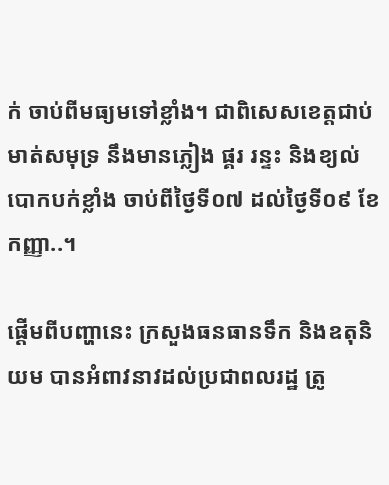ក់ ចាប់ពីមធ្យមទៅខ្លាំង។ ជាពិសេសខេត្តជាប់មាត់សមុទ្រ នឹងមានភ្លៀង ផ្គរ រន្ទះ និងខ្យល់បោកបក់ខ្លាំង ចាប់ពីថ្ងៃទី០៧ ដល់ថ្ងៃទី០៩ ខែកញ្ញា..។

ផ្តើមពីបញ្ហានេះ ក្រសួងធនធានទឹក និងឧតុនិយម បានអំពាវនាវដល់ប្រជាពលរដ្ឋ ត្រូ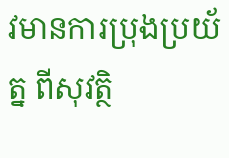វមានការប្រុងប្រយ័ត្ន ពីសុវត្ថិ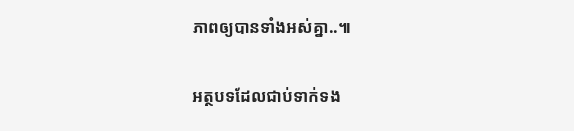ភាពឲ្យបានទាំងអស់គ្នា..៕

អត្ថបទដែលជាប់ទាក់ទង